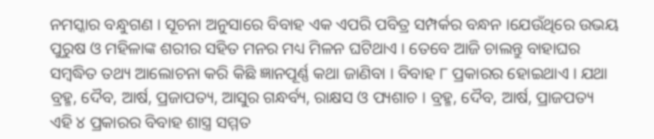ନମସ୍କାର ବନ୍ଧୁଗଣ । ସୂଚନା ଅନୁସାରେ ବିବାହ ଏକ ଏପରି ପବିତ୍ର ସମ୍ପର୍କର ବନ୍ଧନ ।ଯେଉଁଥିରେ ଉଭୟ ପୁରୁଷ ଓ ମହିଳାଙ୍କ ଶରୀର ସହିତ ମନର ମଧ୍ୟ ମିଳନ ଘଟିଥାଏ । ତେବେ ଆଜି ଚାଲନ୍ତୁ ବାହାଘର ସମ୍ବଦ୍ଧିତ ତଥ୍ୟ ଆଲୋଚନା କରି କିଛି ଜ୍ଞାନପୂର୍ଣ୍ଣ କଥା ଜାଣିବା । ବିବାହ ୮ ପ୍ରକାରର ହୋଇଥାଏ । ଯଥା ବ୍ରହ୍ମ, ଦୈବ, ଆର୍ଷ, ପ୍ରଜାପତ୍ୟ, ଆସୁର ଗନ୍ଧର୍ବ୍ୟ, ରାକ୍ଷସ ଓ ପ୍ୟଶାଚ । ବ୍ରହ୍ମ, ଦୈବ, ଆର୍ଷ, ପ୍ରାଜପତ୍ୟ ଏହି ୪ ପ୍ରକାରର ବିବାହ ଶାସ୍ତ୍ର ସମ୍ମତ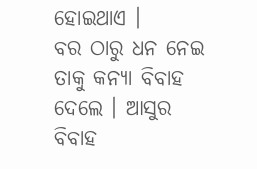ହୋଇଥାଏ ।
ବର ଠାରୁ ଧନ ନେଇ ତାକୁ କନ୍ୟା ବିବାହ ଦେଲେ । ଆସୁର ବିବାହ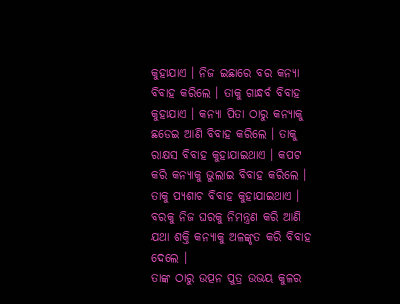କୁହାଯାଏ । ନିଜ ଇଛାରେ ବର କନ୍ୟା ବିବାହ କରିଲେ । ତାକୁ ଗାନ୍ଧର୍ବ ବିବାହ କୁହାଯାଏ । କନ୍ୟା ପିତା ଠାରୁ କନ୍ୟାକୁ ଛଡେଇ ଆଣି ବିବାହ କରିଲେ । ତାକୁ ରାକ୍ଷସ ବିବାହ କୁହାଯାଇଥାଏ । କପଟ କରି କନ୍ୟାକୁ ଭୁଲାଇ ବିବାହ କରିଲେ । ତାକୁ ପ୍ୟଶାଚ ବିବାହ କୁହାଯାଇଥାଏ । ବରକୁ ନିଜ ଘରକୁ ନିମନ୍ତ୍ରଣ କରି ଆଣି ଯଥା ଶକ୍ତି କନ୍ୟାକୁ ଅଳଙ୍କୃତ କରି ବିବାହ ଦେଲେ ।
ତାଙ୍କ ଠାରୁ ଉତ୍ପନ ପୁତ୍ର ଉଭୟ କୁଳର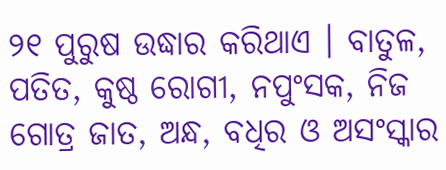୨୧ ପୁରୁଷ ଉଦ୍ଧାର କରିଥାଏ । ବାତୁଳ, ପତିତ, କୁଷ୍ଠ ରୋଗୀ, ନପୁଂସକ, ନିଜ ଗୋତ୍ର ଜାତ, ଅନ୍ଧ, ବଧିର ଓ ଅସଂସ୍କାର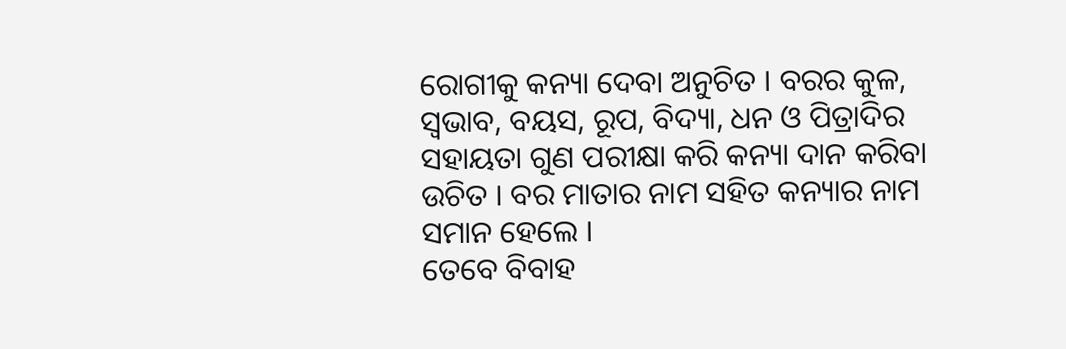ରୋଗୀକୁ କନ୍ୟା ଦେବା ଅନୁଚିତ । ବରର କୁଳ, ସ୍ଵଭାବ, ବୟସ, ରୂପ, ବିଦ୍ୟା, ଧନ ଓ ପିତ୍ରାଦିର ସହାୟତା ଗୁଣ ପରୀକ୍ଷା କରି କନ୍ୟା ଦାନ କରିବା ଉଚିତ । ବର ମାତାର ନାମ ସହିତ କନ୍ୟାର ନାମ ସମାନ ହେଲେ ।
ତେବେ ବିବାହ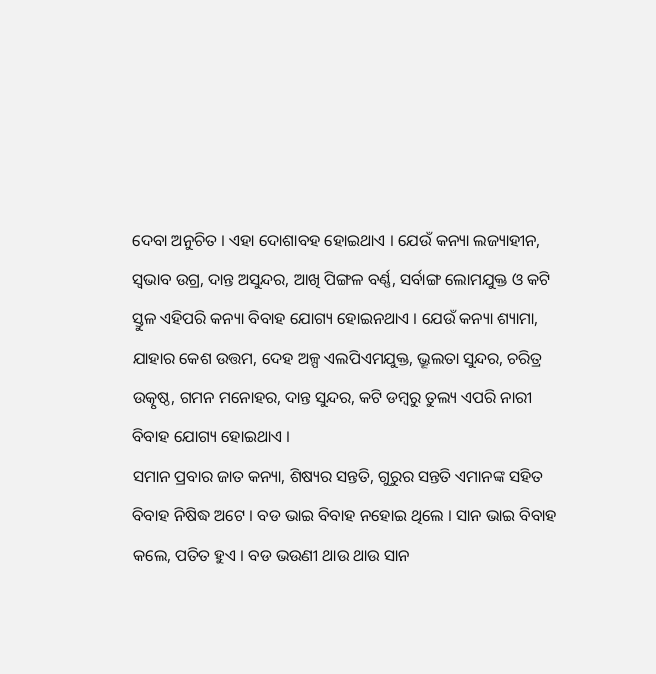ଦେବା ଅନୁଚିତ । ଏହା ଦୋଶାବହ ହୋଇଥାଏ । ଯେଉଁ କନ୍ୟା ଲଜ୍ୟାହୀନ, ସ୍ଵଭାବ ଉଗ୍ର, ଦାନ୍ତ ଅସୁନ୍ଦର, ଆଖି ପିଙ୍ଗଳ ବର୍ଣ୍ଣ, ସର୍ବାଙ୍ଗ ଲୋମଯୁକ୍ତ ଓ କଟି ସ୍ତୁଳ ଏହିପରି କନ୍ୟା ବିବାହ ଯୋଗ୍ୟ ହୋଇନଥାଏ । ଯେଉଁ କନ୍ୟା ଶ୍ୟାମା, ଯାହାର କେଶ ଉତ୍ତମ, ଦେହ ଅଳ୍ପ ଏଲପିଏମଯୁକ୍ତ, ଭ୍ରୂଲତା ସୁନ୍ଦର, ଚରିତ୍ର ଉତ୍କୃଷ୍ଠ, ଗମନ ମନୋହର, ଦାନ୍ତ ସୁନ୍ଦର, କଟି ଡମ୍ବରୁ ତୁଲ୍ୟ ଏପରି ନାରୀ ବିବାହ ଯୋଗ୍ୟ ହୋଇଥାଏ ।
ସମାନ ପ୍ରବାର ଜାତ କନ୍ୟା, ଶିଷ୍ୟର ସନ୍ତତି, ଗୁରୁର ସନ୍ତତି ଏମାନଙ୍କ ସହିତ ବିବାହ ନିଷିଦ୍ଧ ଅଟେ । ବଡ ଭାଇ ବିବାହ ନହୋଇ ଥିଲେ । ସାନ ଭାଇ ବିବାହ କଲେ, ପତିତ ହୁଏ । ବଡ ଭଉଣୀ ଥାଉ ଥାଉ ସାନ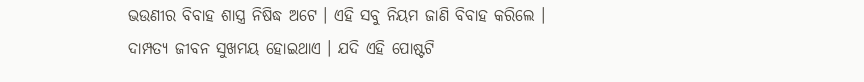ଭଉଣୀର ବିବାହ ଶାସ୍ତ୍ର ନିଷିଦ୍ଧ ଅଟେ । ଏହି ସବୁ ନିୟମ ଜାଣି ବିବାହ କରିଲେ । ଦାମ୍ପତ୍ୟ ଜୀବନ ସୁଖମୟ ହୋଇଥାଏ । ଯଦି ଏହି ପୋଷ୍ଟଟି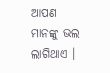ଆପଣ ମାନଙ୍କୁ ଭଲ ଲାଗିଥାଏ ।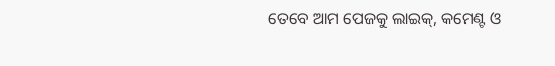ତେବେ ଆମ ପେଜକୁ ଲାଇକ୍, କମେଣ୍ଟ ଓ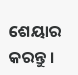ଶେୟାର କରନ୍ତୁ ।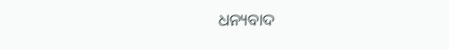ଧନ୍ୟବାଦ